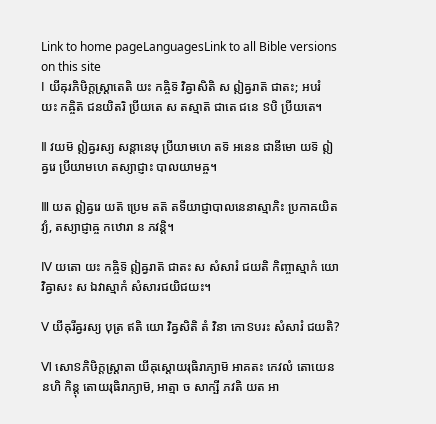Link to home pageLanguagesLink to all Bible versions on this site
Ⅰ យីឝុរភិឞិក្តស្ត្រាតេតិ យះ កឝ្ចិទ៑ វិឝ្វាសិតិ ស ឦឝ្វរាត៑ ជាតះ; អបរំ យះ កឝ្ចិត៑ ជនយិតរិ ប្រីយតេ ស តស្មាត៑ ជាតេ ជនេ ៜបិ ប្រីយតេ។

Ⅱ វយម៑ ឦឝ្វរស្យ សន្តានេឞុ ប្រីយាមហេ តទ៑ អនេន ជានីមោ យទ៑ ឦឝ្វរេ ប្រីយាមហេ តស្យាជ្ញាះ បាលយាមឝ្ច។

Ⅲ យត ឦឝ្វរេ យត៑ ប្រេម តត៑ តទីយាជ្ញាបាលនេនាស្មាភិះ ប្រកាឝយិតវ្យំ, តស្យាជ្ញាឝ្ច កឋោរា ន ភវន្តិ។

Ⅳ យតោ យះ កឝ្ចិទ៑ ឦឝ្វរាត៑ ជាតះ ស សំសារំ ជយតិ កិញ្ចាស្មាកំ យោ វិឝ្វាសះ ស ឯវាស្មាកំ សំសារជយិជយះ។

Ⅴ យីឝុរីឝ្វរស្យ បុត្រ ឥតិ យោ វិឝ្វសិតិ តំ វិនា កោៜបរះ សំសារំ ជយតិ?

Ⅵ សោៜភិឞិក្តស្ត្រាតា យីឝុស្តោយរុធិរាភ្យាម៑ អាគតះ កេវលំ តោយេន នហិ កិន្តុ តោយរុធិរាភ្យាម៑, អាត្មា ច សាក្ឞី ភវតិ យត អា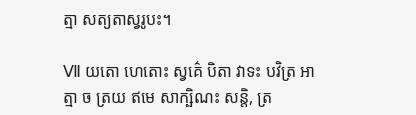ត្មា សត្យតាស្វរូបះ។

Ⅶ យតោ ហេតោះ ស្វគ៌េ បិតា វាទះ បវិត្រ អាត្មា ច ត្រយ ឥមេ សាក្ឞិណះ សន្តិ, ត្រ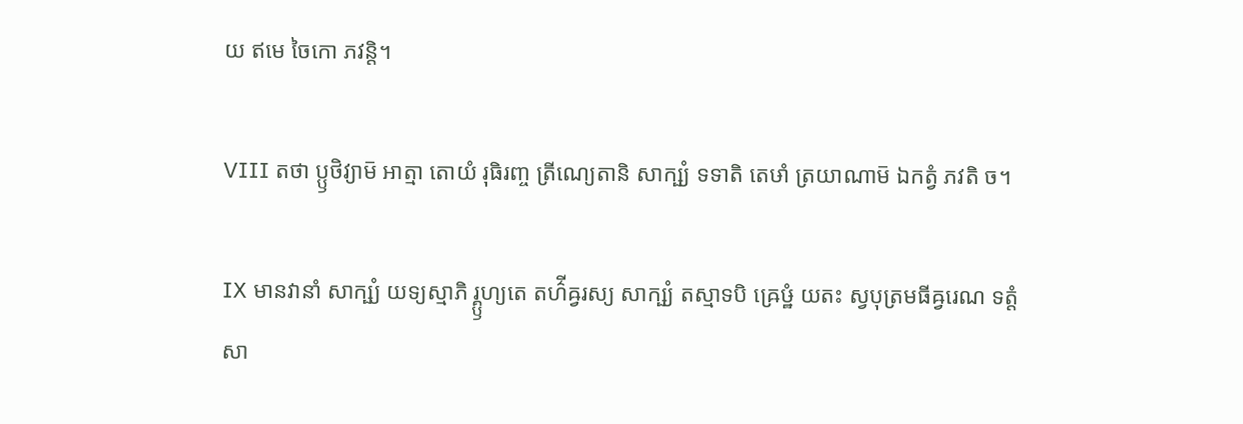យ ឥមេ ចៃកោ ភវន្តិ។

Ⅷ តថា ប្ឫថិវ្យាម៑ អាត្មា តោយំ រុធិរញ្ច ត្រីណ្យេតានិ សាក្ឞ្យំ ទទាតិ តេឞាំ ត្រយាណាម៑ ឯកត្វំ ភវតិ ច។

Ⅸ មានវានាំ សាក្ឞ្យំ យទ្យស្មាភិ រ្គ្ឫហ្យតេ តហ៌ីឝ្វរស្យ សាក្ឞ្យំ តស្មាទបិ ឝ្រេឞ្ឋំ យតះ ស្វបុត្រមធីឝ្វរេណ ទត្តំ សា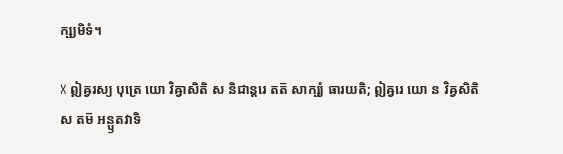ក្ឞ្យមិទំ។

Ⅹ ឦឝ្វរស្យ បុត្រេ យោ វិឝ្វាសិតិ ស និជាន្តរេ តត៑ សាក្ឞ្យំ ធារយតិ; ឦឝ្វរេ យោ ន វិឝ្វសិតិ ស តម៑ អន្ឫតវាទិ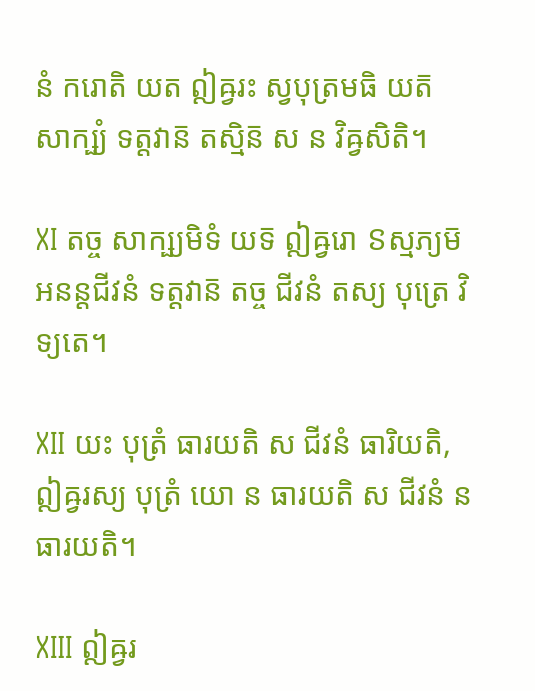នំ ករោតិ យត ឦឝ្វរះ ស្វបុត្រមធិ យត៑ សាក្ឞ្យំ ទត្តវាន៑ តស្មិន៑ ស ន វិឝ្វសិតិ។

Ⅺ តច្ច សាក្ឞ្យមិទំ យទ៑ ឦឝ្វរោ ៜស្មភ្យម៑ អនន្តជីវនំ ទត្តវាន៑ តច្ច ជីវនំ តស្យ បុត្រេ វិទ្យតេ។

Ⅻ យះ បុត្រំ ធារយតិ ស ជីវនំ ធារិយតិ, ឦឝ្វរស្យ បុត្រំ យោ ន ធារយតិ ស ជីវនំ ន ធារយតិ។

ⅩⅢ ឦឝ្វរ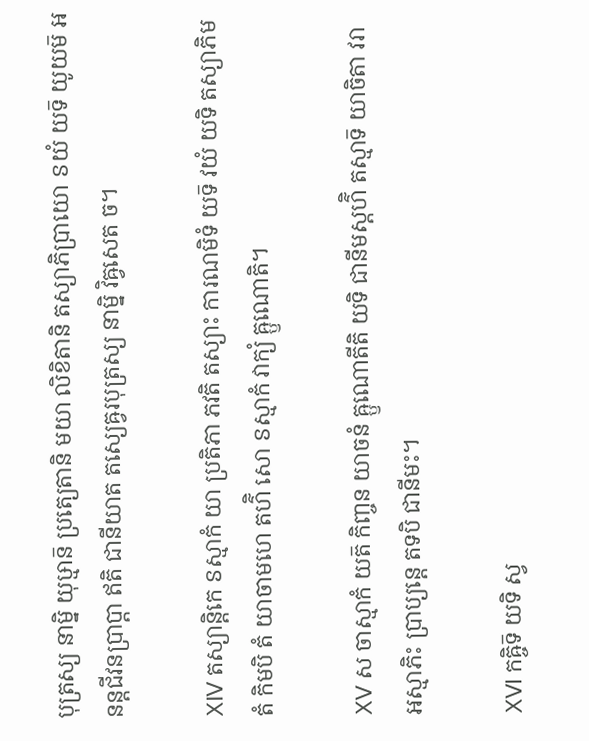បុត្រស្យ នាម្និ យុឞ្មាន៑ ប្រត្យេតានិ មយា លិខិតានិ តស្យាភិប្រាយោ ៜយំ យទ៑ យូយម៑ អនន្តជីវនប្រាប្តា ឥតិ ជានីយាត តស្យេឝ្វរបុត្រស្យ នាម្និ វិឝ្វសេត ច។

ⅩⅣ តស្យាន្តិកេ ៜស្មាកំ យា ប្រតិភា ភវតិ តស្យាះ ការណមិទំ យទ៑ វយំ យទិ តស្យាភិមតំ កិមបិ តំ យាចាមហេ តហ៌ិ សោ ៜស្មាកំ វាក្យំ ឝ្ឫណោតិ។

ⅩⅤ ស ចាស្មាកំ យត៑ កិញ្ចន យាចនំ ឝ្ឫណោតីតិ យទិ ជានីមស្តហ៌ិ តស្មាទ៑ យាចិតា វរា អស្មាភិះ ប្រាប្យន្តេ តទបិ ជានីមះ។

ⅩⅥ កឝ្ចិទ៑ យទិ ស្វ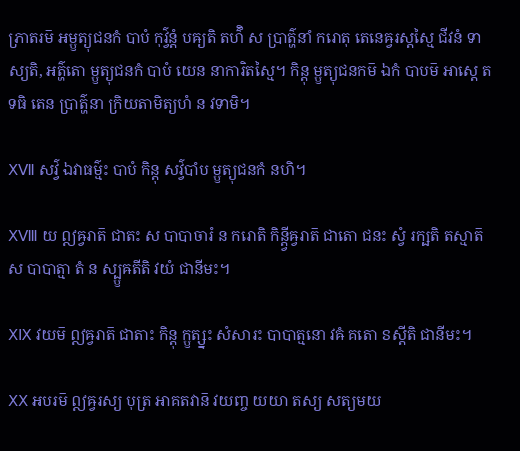ភ្រាតរម៑ អម្ឫត្យុជនកំ បាបំ កុវ៌្វន្តំ បឝ្យតិ តហ៌ិ ស ប្រាត៌្ហនាំ ករោតុ តេនេឝ្វរស្តស្មៃ ជីវនំ ទាស្យតិ, អត៌្ហតោ ម្ឫត្យុជនកំ បាបំ យេន នាការិតស្មៃ។ កិន្តុ ម្ឫត្យុជនកម៑ ឯកំ បាបម៑ អាស្តេ តទធិ តេន ប្រាត៌្ហនា ក្រិយតាមិត្យហំ ន វទាមិ។

ⅩⅦ សវ៌្វ ឯវាធម៌្មះ បាបំ កិន្តុ សវ៌្វបាំប ម្ឫត្យុជនកំ នហិ។

ⅩⅧ យ ឦឝ្វរាត៑ ជាតះ ស បាបាចារំ ន ករោតិ កិន្ត្វីឝ្វរាត៑ ជាតោ ជនះ ស្វំ រក្ឞតិ តស្មាត៑ ស បាបាត្មា តំ ន ស្ប្ឫឝតីតិ វយំ ជានីមះ។

ⅩⅨ វយម៑ ឦឝ្វរាត៑ ជាតាះ កិន្តុ ក្ឫត្ស្នះ សំសារះ បាបាត្មនោ វឝំ គតោ ៜស្តីតិ ជានីមះ។

ⅩⅩ អបរម៑ ឦឝ្វរស្យ បុត្រ អាគតវាន៑ វយញ្ច យយា តស្យ សត្យមយ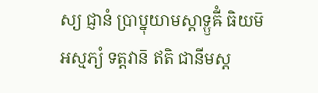ស្យ ជ្ញានំ ប្រាប្នុយាមស្តាទ្ឫឝីំ ធិយម៑ អស្មភ្យំ ទត្តវាន៑ ឥតិ ជានីមស្ត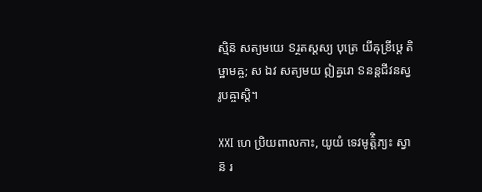ស្មិន៑ សត្យមយេ ៜរ្ថតស្តស្យ បុត្រេ យីឝុខ្រីឞ្ដេ តិឞ្ឋាមឝ្ច; ស ឯវ សត្យមយ ឦឝ្វរោ ៜនន្តជីវនស្វរូបឝ្ចាស្តិ។

ⅩⅪ ហេ ប្រិយពាលកាះ, យូយំ ទេវមូត៌្តិភ្យះ ស្វាន៑ រ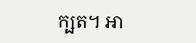ក្ឞត។ អា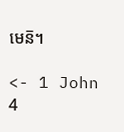មេន៑។

<- 1 John 4